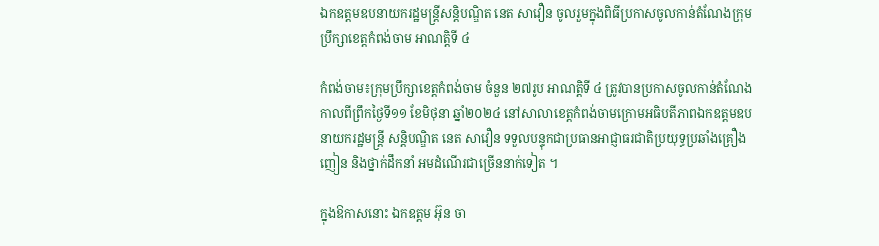ឯកឧត្តមឧបនាយករដ្ឋមន្ត្រីសន្តិបណ្ឌិត នេត សាវឿន ចូលរួមក្នុងពិធីប្រកាសចូលកាន់តំណែងក្រុមប្រឹក្សាខេត្តកំពង់ចាម អាណត្តិទី ៤

កំពង់ចាម៖ក្រុមប្រឹក្សាខេត្តកំពង់ចាម ចំនួន ២៧រូប អាណត្តិទី ៤ ត្រូវបានប្រកាសចូលកាន់តំណែងកាលពីព្រឹកថ្ងៃទី១១ ខែមិថុនា ឆ្នាំ២០២៤ នៅសាលាខេត្តកំពង់ចាមក្រោមអធិបតីភាពឯកឧត្តមឧបនាយករដ្ឋមន្ត្រី សន្តិបណ្ឌិត នេត សាវឿន ទទួលបន្ទុកជាប្រធានអាជ្ញាធរជាតិប្រយុទ្ធប្រឆាំងគ្រឿងញៀន និងថ្នាក់ដឹកនាំ អមដំណើរជាច្រើននាក់ទៀត ។

ក្នុងឱកាសនោះ ឯកឧត្តម អ៊ុន ចា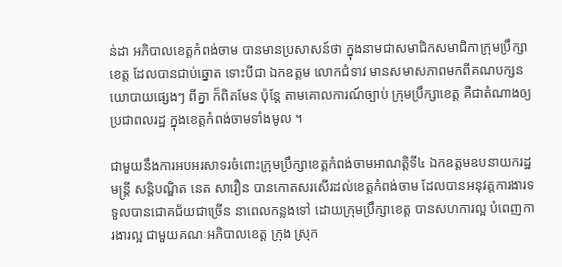ន់ដា អភិបាលខេត្តកំពង់ចាម បានមានប្រសាសន៍ថា ក្នុងនាមជាសមាជិកសមាជិកាក្រុមប្រឹក្សាខេត្ត ដែលបានជាប់ឆ្នោត ទោះបីជា ឯកឧត្តម លោកជំទាវ មានសមាសភាពមកពីគណបក្សនយោបាយផ្សេងៗ ពីគ្នា ក៏ពិតមែន ប៉ុន្តែ តាមគោលការណ៍ច្បាប់ ក្រុមប្រឹក្សាខេត្ត គឺជាតំណាងឲ្យប្រជាពលរដ្ឋ ក្នុងខេត្តកំពង់ចាមទាំងមូល ។

ជាមួយនឹងការអបអរសាទរចំពោះក្រុមប្រឹក្សាខេត្តកំពង់ចាមអាណត្តិទី៤ ឯកឧត្តមឧបនាយករដ្ឋមន្ត្រី សន្តិបណ្ឌិត នេត សាវឿន បានកោតសរសើរដល់ខេត្តកំពង់ចាម ដែលបានអនុវត្តការងារទទួលបានជោគជ័យជាច្រើន នាពេលកន្លងទៅ ដោយក្រុមប្រឹក្សាខេត្ត បានសហការល្អ បំពេញការងារល្អ ជាមួយគណៈអភិបាលខេត្ត ក្រុង ស្រុក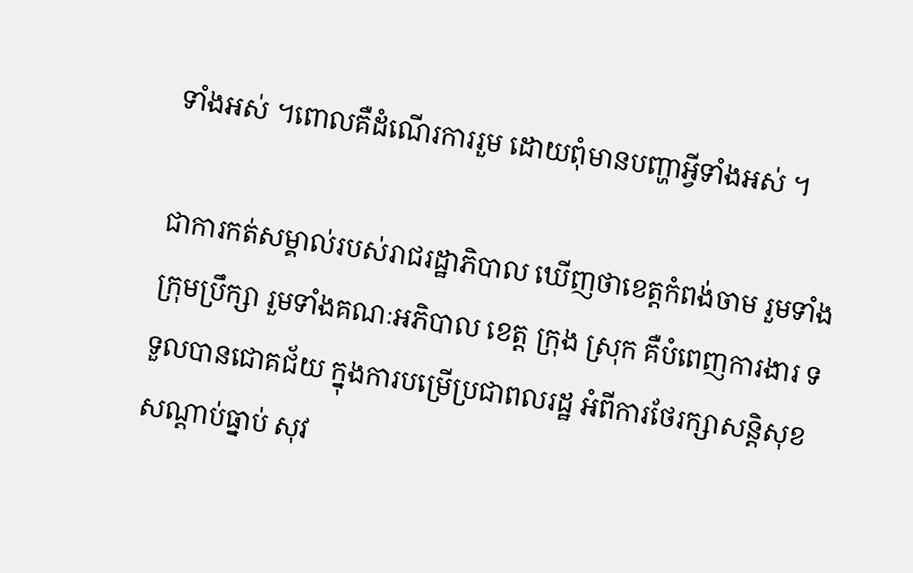ទាំងអស់ ។ពោលគឺដំណើរការរួម ដោយពុំមានបញ្ហាអ្វីទាំងអស់ ។

ជាការកត់សម្គាល់របស់រាជរដ្ឋាភិបាល ឃើញថាខេត្តកំពង់ចាម រួមទាំងក្រុមប្រឹក្សា រួមទាំងគណៈអភិបាល ខេត្ត ក្រុង ស្រុក គឺបំពេញការងារ ទទួលបានជោគជ័យ ក្នុងការបម្រើប្រជាពលរដ្ឋ អំពីការថែរក្សាសន្តិសុខសណ្ដាប់ធ្នាប់ សុវ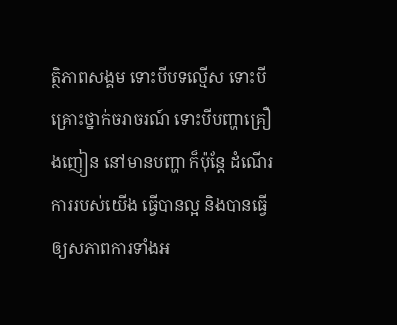ត្ថិភាពសង្គម ទោះបីបទល្មើស ទោះបីគ្រោះថ្នាក់ចរាចរណ៍ ទោះបីបញ្ហាគ្រឿងញៀន នៅមានបញ្ហា ក៏ប៉ុន្តែ ដំណើរការរបស់យើង ធ្វើបានល្អ និងបានធ្វើឲ្យសភាពការទាំងអ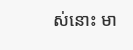ស់នោះ មា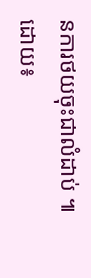នការថយចុះជាលំដាប់ ៕
ដោយ៖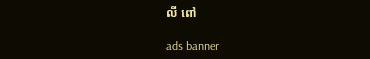លី ពៅ

ads banner